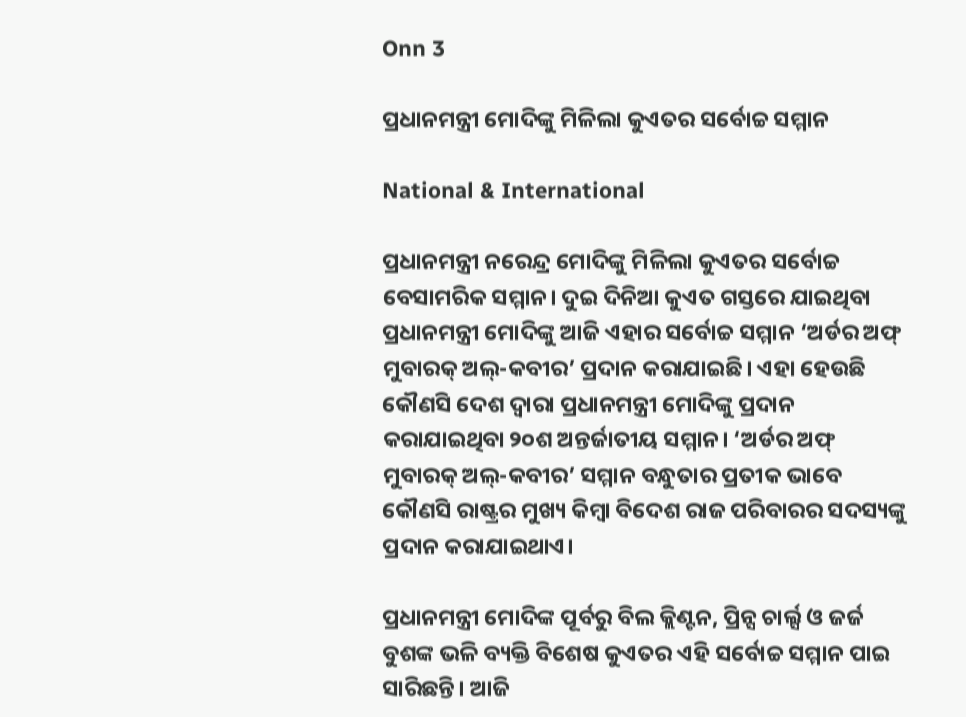Onn 3

ପ୍ରଧାନମନ୍ତ୍ରୀ ମୋଦିଙ୍କୁ ମିଳିଲା କୁଏତର ସର୍ବୋଚ୍ଚ ସମ୍ମାନ

National & International

ପ୍ରଧାନମନ୍ତ୍ରୀ ନରେନ୍ଦ୍ର ମୋଦିଙ୍କୁ ମିଳିଲା କୁଏତର ସର୍ବୋଚ୍ଚ ବେସାମରିକ ସମ୍ମାନ। ଦୁଇ ଦିନିଆ କୁଏତ ଗସ୍ତରେ ଯାଇଥିବା ପ୍ରଧାନମନ୍ତ୍ରୀ ମୋଦିଙ୍କୁ ଆଜି ଏହାର ସର୍ବୋଚ୍ଚ ସମ୍ମାନ ‘ଅର୍ଡର ଅଫ୍‌ ମୁବାରକ୍‌ ଅଲ୍‌-କବୀର’ ପ୍ରଦାନ କରାଯାଇଛି। ଏହା ହେଉଛି କୌଣସି ଦେଶ ଦ୍ୱାରା ପ୍ରଧାନମନ୍ତ୍ରୀ ମୋଦିଙ୍କୁ ପ୍ରଦାନ କରାଯାଇଥିବା ୨୦ଶ ଅନ୍ତର୍ଜାତୀୟ ସମ୍ମାନ। ‘ଅର୍ଡର ଅଫ୍‌ ମୁବାରକ୍‌ ଅଲ୍‌-କବୀର’ ସମ୍ମାନ ବନ୍ଧୁତାର ପ୍ରତୀକ ଭାବେ କୌଣସି ରାଷ୍ଟ୍ରର ମୁଖ୍ୟ କିମ୍ବା ବିଦେଶ ରାଜ ପରିବାରର ସଦସ୍ୟଙ୍କୁ ପ୍ରଦାନ କରାଯାଇଥାଏ।

ପ୍ରଧାନମନ୍ତ୍ରୀ ମୋଦିଙ୍କ ପୂର୍ବରୁ ବିଲ କ୍ଲିଣ୍ଟନ, ପ୍ରିନ୍ସ ଚାର୍ଲ୍ସ ଓ ଜର୍ଜ ବୁଶଙ୍କ ଭଳି ବ୍ୟକ୍ତି ବିଶେଷ କୁଏତର ଏହି ସର୍ବୋଚ୍ଚ ସମ୍ମାନ ପାଇ ସାରିଛନ୍ତି। ଆଜି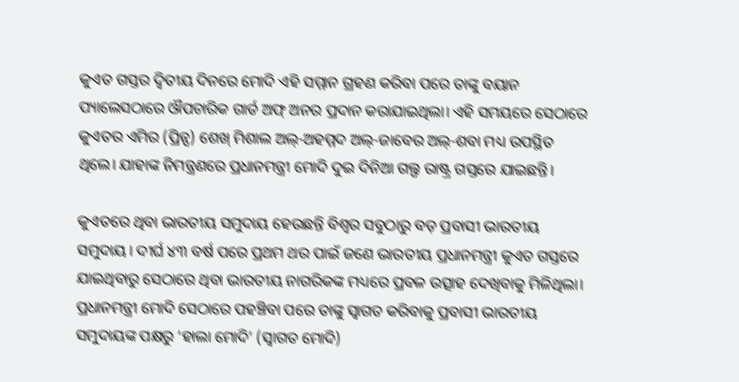କୁଏତ ଗସ୍ତର ଦ୍ୱିତୀୟ ଦିନରେ ମୋଦି ଏହି ସମ୍ମାନ ଗ୍ରହଣ କରିବା ପରେ ତାଙ୍କୁ ବୟାନ ପ୍ୟାଲେସଠାରେ ଔପଚାରିକ ଗାର୍ଡ ଅଫ୍ ଅନର ପ୍ରଦାନ କରାଯାଇଥିଲା। ଏହି ସମୟରେ ସେଠାରେ କୁଏତର ଏମିର (ପ୍ରିନ୍ସ) ଶେଖ୍ ମିଶାଲ ଅଲ୍-ଅହମ୍ମଦ ଅଲ୍-ଜାବେର ଅଲ୍-ଶବା ମଧ୍ୟ ଉପସ୍ଥିତ ଥିଲେ। ଯାହାଙ୍କ ନିମନ୍ତ୍ରଣରେ ପ୍ରଧାନମନ୍ତ୍ରୀ ମୋଦି ଦୁଇ ଦିନିଆ ଗଲ୍ଫ ରାଷ୍ଟ୍ର ଗସ୍ତରେ ଯାଇଛନ୍ତି।

କୁଏତରେ ଥିବା ଭାରତୀୟ ସମୁଦାୟ ହେଉଛନ୍ତି ବିଶ୍ୱର ସବୁଠାରୁ ବଡ଼ ପ୍ରବାସୀ ଭାରତୀୟ ସମୁଦାୟ। ଦୀର୍ଘ ୪୩ ବର୍ଷ ପରେ ପ୍ରଥମ ଥର ପାଇଁ ଜଣେ ଭାରତୀୟ ପ୍ରଧାନମନ୍ତ୍ରୀ କୁଏତ ଗସ୍ତରେ ଯାଇଥିବାରୁ ସେଠାରେ ଥିବା ଭାରତୀୟ ନାଗରିକଙ୍କ ମଧ୍ୟରେ ପ୍ରବଳ ଉତ୍ସାହ ଦେଖିବାକୁ ମିଳିଥିଲା। ପ୍ରଧାନମନ୍ତ୍ରୀ ମୋଦି ସେଠାରେ ପହଞ୍ଚିବା ପରେ ତାଙ୍କୁ ସ୍ୱାଗତ କରିବାକୁ ପ୍ରବାସୀ ଭାରତୀୟ ସମୁଦାୟଙ୍କ ପକ୍ଷରୁ ‘ହାଲା ମୋଦି’ (ସ୍ୱାଗତ ମୋଦି)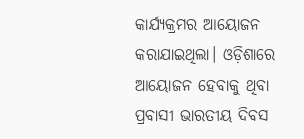କାର୍ଯ୍ୟକ୍ରମର ଆୟୋଜନ କରାଯାଇଥିଲା। ଓଡ଼ିଶାରେ ଆୟୋଜନ ହେବାକୁ ଥିବା ପ୍ରବାସୀ ଭାରତୀୟ ଦିବସ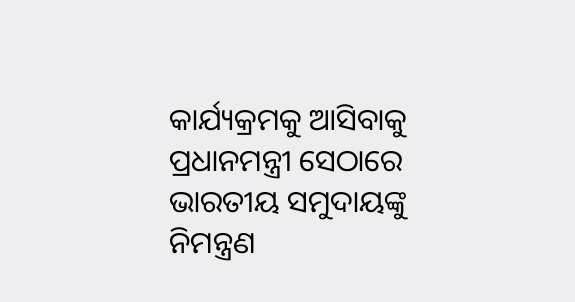କାର୍ଯ୍ୟକ୍ରମକୁ ଆସିବାକୁ ପ୍ରଧାନମନ୍ତ୍ରୀ ସେଠାରେ ଭାରତୀୟ ସମୁଦାୟଙ୍କୁ ନିମନ୍ତ୍ରଣ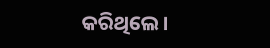କରିଥିଲେ।